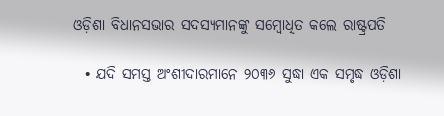ଓଡ଼ିଶା ବିଧାନସଭାର ସଦସ୍ୟମାନଙ୍କୁ ସମ୍ବୋଧିତ କଲେ ରାଷ୍ଟ୍ରପତି

  • ଯଦି ସମସ୍ତ ଅଂଶୀଦାରମାନେ ୨୦୩୬ ସୁଦ୍ଧା ଏକ ସମୃଦ୍ଧ ଓଡ଼ିଶା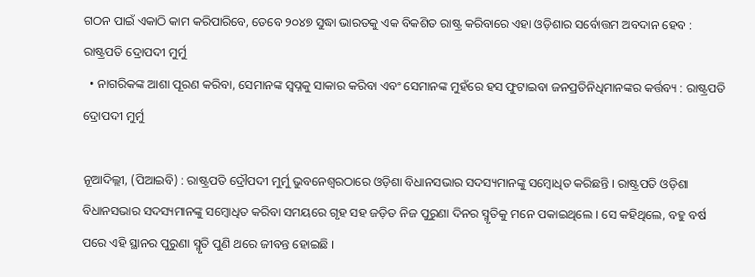ଗଠନ ପାଇଁ ଏକାଠି କାମ କରିପାରିବେ, ତେବେ ୨୦୪୭ ସୁଦ୍ଧା ଭାରତକୁ ଏକ ବିକଶିତ ରାଷ୍ଟ୍ର କରିବାରେ ଏହା ଓଡ଼ିଶାର ସର୍ବୋତ୍ତମ ଅବଦାନ ହେବ : ରାଷ୍ଟ୍ରପତି ଦ୍ରୋପଦୀ ମୁର୍ମୁ
  • ନାଗରିକଙ୍କ ଆଶା ପୂରଣ କରିବା, ସେମାନଙ୍କ ସ୍ୱପ୍ନକୁ ସାକାର କରିବା ଏବଂ ସେମାନଙ୍କ ମୁହଁରେ ହସ ଫୁଟାଇବା ଜନପ୍ରତିନିଧିମାନଙ୍କର କର୍ତ୍ତବ୍ୟ : ରାଷ୍ଟ୍ରପତି ଦ୍ରୋପଦୀ ମୁର୍ମୁ

ନୂଆଦିଲ୍ଲୀ, (ପିଆଇବି) : ରାଷ୍ଟ୍ରପତି ଦ୍ରୌପଦୀ ମୁର୍ମୁ ଭୁବନେଶ୍ୱରଠାରେ ଓଡ଼ିଶା ବିଧାନସଭାର ସଦସ୍ୟମାନଙ୍କୁ ସମ୍ବୋଧିତ କରିଛନ୍ତି । ରାଷ୍ଟ୍ରପତି ଓଡ଼ିଶା ବିଧାନସଭାର ସଦସ୍ୟମାନଙ୍କୁ ସମ୍ବୋଧିତ କରିବା ସମୟରେ ଗୃହ ସହ ଜଡ଼ିତ ନିଜ ପୁରୁଣା ଦିନର ସ୍ମୃତିକୁ ମନେ ପକାଇଥିଲେ । ସେ କହିଥିଲେ, ବହୁ ବର୍ଷ ପରେ ଏହି ସ୍ଥାନର ପୁରୁଣା ସ୍ମୃତି ପୁଣି ଥରେ ଜୀବନ୍ତ ହୋଇଛି ।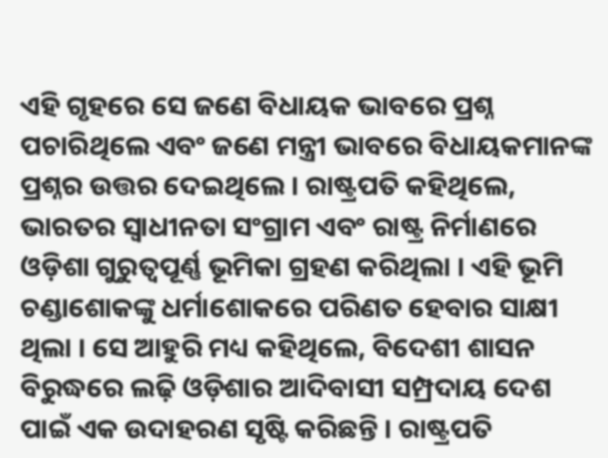ଏହି ଗୃହରେ ସେ ଜଣେ ବିଧାୟକ ଭାବରେ ପ୍ରଶ୍ନ ପଚାରିଥିଲେ ଏବଂ ଜଣେ ମନ୍ତ୍ରୀ ଭାବରେ ବିଧାୟକମାନଙ୍କ ପ୍ରଶ୍ନର ଉତ୍ତର ଦେଇଥିଲେ । ରାଷ୍ଟ୍ରପତି କହିଥିଲେ, ଭାରତର ସ୍ୱାଧୀନତା ସଂଗ୍ରାମ ଏବଂ ରାଷ୍ଟ୍ର ନିର୍ମାଣରେ ଓଡ଼ିଶା ଗୁରୁତ୍ୱପୂର୍ଣ୍ଣ ଭୂମିକା ଗ୍ରହଣ କରିଥିଲା । ଏହି ଭୂମି ଚଣ୍ଡାଶୋକଙ୍କୁ ଧର୍ମାଶୋକରେ ପରିଣତ ହେବାର ସାକ୍ଷୀ ଥିଲା । ସେ ଆହୁରି ମଧ୍ୟ କହିଥିଲେ, ବିଦେଶୀ ଶାସନ ବିରୁଦ୍ଧରେ ଲଢ଼ି ଓଡ଼ିଶାର ଆଦିବାସୀ ସମ୍ପ୍ରଦାୟ ଦେଶ ପାଇଁ ଏକ ଉଦାହରଣ ସୃଷ୍ଟି କରିଛନ୍ତି । ରାଷ୍ଟ୍ରପତି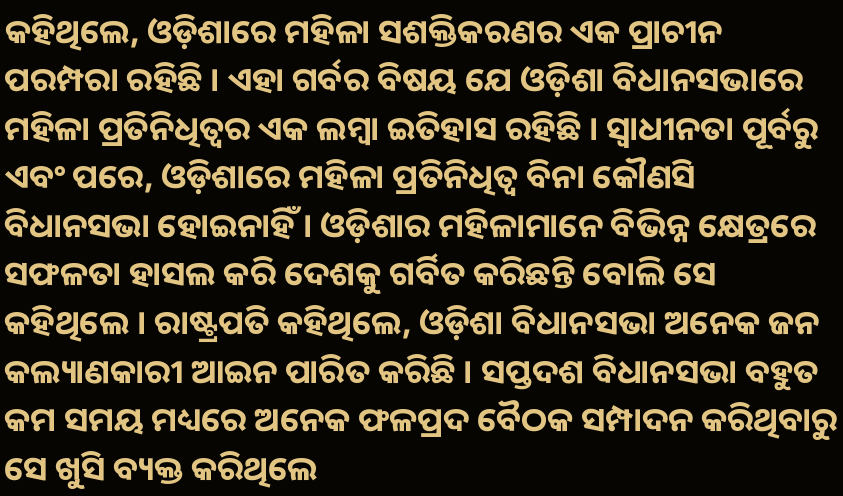କହିଥିଲେ, ଓଡ଼ିଶାରେ ମହିଳା ସଶକ୍ତିକରଣର ଏକ ପ୍ରାଚୀନ ପରମ୍ପରା ରହିଛି । ଏହା ଗର୍ବର ବିଷୟ ଯେ ଓଡ଼ିଶା ବିଧାନସଭାରେ ମହିଳା ପ୍ରତିନିଧିତ୍ୱର ଏକ ଲମ୍ବା ଇତିହାସ ରହିଛି । ସ୍ୱାଧୀନତା ପୂର୍ବରୁ ଏବଂ ପରେ, ଓଡ଼ିଶାରେ ମହିଳା ପ୍ରତିନିଧିତ୍ୱ ବିନା କୌଣସି ବିଧାନସଭା ହୋଇନାହିଁ । ଓଡ଼ିଶାର ମହିଳାମାନେ ବିଭିନ୍ନ କ୍ଷେତ୍ରରେ ସଫଳତା ହାସଲ କରି ଦେଶକୁ ଗର୍ବିତ କରିଛନ୍ତି ବୋଲି ସେ କହିଥିଲେ । ରାଷ୍ଟ୍ରପତି କହିଥିଲେ, ଓଡ଼ିଶା ବିଧାନସଭା ଅନେକ ଜନ କଲ୍ୟାଣକାରୀ ଆଇନ ପାରିତ କରିଛି । ସପ୍ତଦଶ ବିଧାନସଭା ବହୁତ କମ ସମୟ ମଧ୍ୟରେ ଅନେକ ଫଳପ୍ରଦ ବୈଠକ ସମ୍ପାଦନ କରିଥିବାରୁ ସେ ଖୁସି ବ୍ୟକ୍ତ କରିଥିଲେ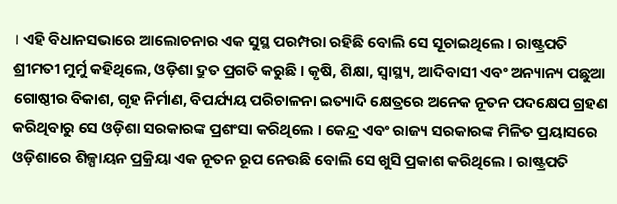। ଏହି ବିଧାନସଭାରେ ଆଲୋଚନାର ଏକ ସୁସ୍ଥ ପରମ୍ପରା ରହିଛି ବୋଲି ସେ ସୂଚାଇଥିଲେ । ରାଷ୍ଟ୍ରପତି ଶ୍ରୀମତୀ ମୁର୍ମୁ କହିଥିଲେ, ଓଡ଼ିଶା ଦ୍ରୁତ ପ୍ରଗତି କରୁଛି । କୃଷି, ଶିକ୍ଷା, ସ୍ୱାସ୍ଥ୍ୟ, ଆଦିବାସୀ ଏବଂ ଅନ୍ୟାନ୍ୟ ପଛୁଆ ଗୋଷ୍ଠୀର ବିକାଶ, ଗୃହ ନିର୍ମାଣ, ବିପର୍ଯ୍ୟୟ ପରିଚାଳନା ଇତ୍ୟାଦି କ୍ଷେତ୍ରରେ ଅନେକ ନୂତନ ପଦକ୍ଷେପ ଗ୍ରହଣ କରିଥିବାରୁ ସେ ଓଡ଼ିଶା ସରକାରଙ୍କ ପ୍ରଶଂସା କରିଥିଲେ । କେନ୍ଦ୍ର ଏବଂ ରାଜ୍ୟ ସରକାରଙ୍କ ମିଳିତ ପ୍ରୟାସରେ ଓଡ଼ିଶାରେ ଶିଳ୍ପାୟନ ପ୍ରକ୍ରିୟା ଏକ ନୂତନ ରୂପ ନେଉଛି ବୋଲି ସେ ଖୁସି ପ୍ରକାଶ କରିଥିଲେ । ରାଷ୍ଟ୍ରପତି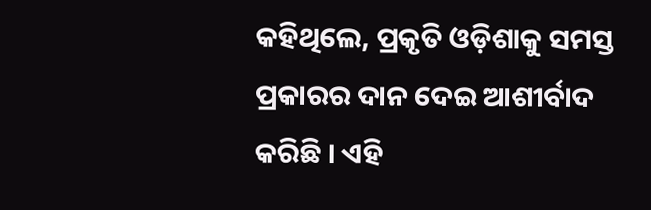କହିଥିଲେ, ପ୍ରକୃତି ଓଡ଼ିଶାକୁ ସମସ୍ତ ପ୍ରକାରର ଦାନ ଦେଇ ଆଶୀର୍ବାଦ କରିଛି । ଏହି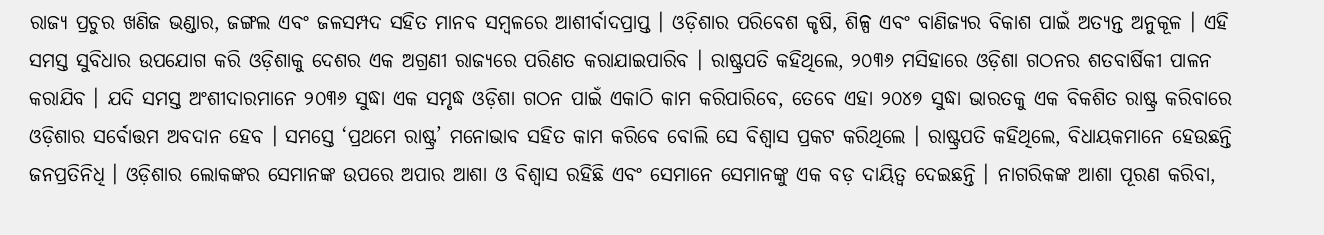ରାଜ୍ୟ ପ୍ରଚୁର ଖଣିଜ ଭଣ୍ଡାର, ଜଙ୍ଗଲ ଏବଂ ଜଳସମ୍ପଦ ସହିତ ମାନବ ସମ୍ବଳରେ ଆଶୀର୍ବାଦପ୍ରାପ୍ତ । ଓଡ଼ିଶାର ପରିବେଶ କୃଷି, ଶିଳ୍ପ ଏବଂ ବାଣିଜ୍ୟର ବିକାଶ ପାଇଁ ଅତ୍ୟନ୍ତ ଅନୁକୂଳ । ଏହି ସମସ୍ତ ସୁବିଧାର ଉପଯୋଗ କରି ଓଡ଼ିଶାକୁ ଦେଶର ଏକ ଅଗ୍ରଣୀ ରାଜ୍ୟରେ ପରିଣତ କରାଯାଇପାରିବ । ରାଷ୍ଟ୍ରପତି କହିଥିଲେ, ୨୦୩୬ ମସିହାରେ ଓଡ଼ିଶା ଗଠନର ଶତବାର୍ଷିକୀ ପାଳନ କରାଯିବ । ଯଦି ସମସ୍ତ ଅଂଶୀଦାରମାନେ ୨୦୩୬ ସୁଦ୍ଧା ଏକ ସମୃଦ୍ଧ ଓଡ଼ିଶା ଗଠନ ପାଇଁ ଏକାଠି କାମ କରିପାରିବେ, ତେବେ ଏହା ୨୦୪୭ ସୁଦ୍ଧା ଭାରତକୁ ଏକ ବିକଶିତ ରାଷ୍ଟ୍ର କରିବାରେ ଓଡ଼ିଶାର ସର୍ବୋତ୍ତମ ଅବଦାନ ହେବ । ସମସ୍ତେ ‘ପ୍ରଥମେ ରାଷ୍ଟ୍ର’ ମନୋଭାବ ସହିତ କାମ କରିବେ ବୋଲି ସେ ବିଶ୍ୱାସ ପ୍ରକଟ କରିଥିଲେ । ରାଷ୍ଟ୍ରପତି କହିଥିଲେ, ବିଧାୟକମାନେ ହେଉଛନ୍ତି ଜନପ୍ରତିନିଧି । ଓଡ଼ିଶାର ଲୋକଙ୍କର ସେମାନଙ୍କ ଉପରେ ଅପାର ଆଶା ଓ ବିଶ୍ୱାସ ରହିଛି ଏବଂ ସେମାନେ ସେମାନଙ୍କୁ ଏକ ବଡ଼ ଦାୟିତ୍ୱ ଦେଇଛନ୍ତି । ନାଗରିକଙ୍କ ଆଶା ପୂରଣ କରିବା,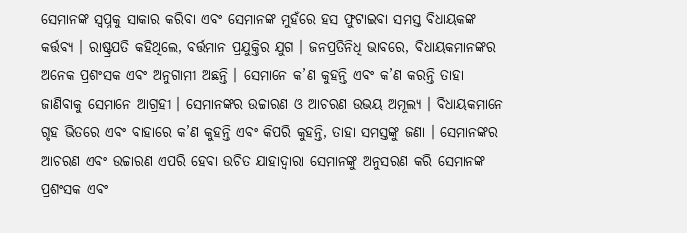ସେମାନଙ୍କ ସ୍ୱପ୍ନକୁ ସାକାର କରିବା ଏବଂ ସେମାନଙ୍କ ମୁହଁରେ ହସ ଫୁଟାଇବା ସମସ୍ତ ବିଧାୟକଙ୍କ କର୍ତ୍ତବ୍ୟ । ରାଷ୍ଟ୍ରପତି କହିଥିଲେ, ବର୍ତ୍ତମାନ ପ୍ରଯୁକ୍ତିର ଯୁଗ । ଜନପ୍ରତିନିଧି ଭାବରେ, ବିଧାୟକମାନଙ୍କର ଅନେକ ପ୍ରଶଂସକ ଏବଂ ଅନୁଗାମୀ ଅଛନ୍ତି । ସେମାନେ କ’ଣ କୁହନ୍ତି ଏବଂ କ’ଣ କରନ୍ତି ତାହା ଜାଣିବାକୁ ସେମାନେ ଆଗ୍ରହୀ । ସେମାନଙ୍କର ଉଚ୍ଚାରଣ ଓ ଆଚରଣ ଉଭୟ ଅମୂଲ୍ୟ । ବିଧାୟକମାନେ ଗୃହ ଭିତରେ ଏବଂ ବାହାରେ କ’ଣ କୁହନ୍ତି ଏବଂ କିପରି କୁହନ୍ତି, ତାହା ସମସ୍ତଙ୍କୁ ଜଣା । ସେମାନଙ୍କର ଆଚରଣ ଏବଂ ଉଚ୍ଚାରଣ ଏପରି ହେବା ଉଚିତ ଯାହାଦ୍ୱାରା ସେମାନଙ୍କୁ ଅନୁସରଣ କରି ସେମାନଙ୍କ ପ୍ରଶଂସକ ଏବଂ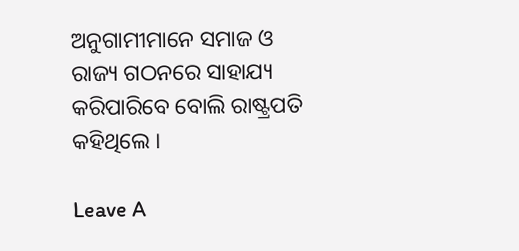ଅନୁଗାମୀମାନେ ସମାଜ ଓ ରାଜ୍ୟ ଗଠନରେ ସାହାଯ୍ୟ କରିପାରିବେ ବୋଲି ରାଷ୍ଟ୍ରପତି କହିଥିଲେ ।

Leave A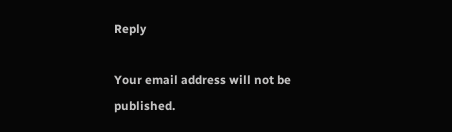Reply

Your email address will not be published.